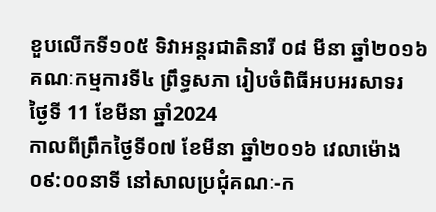ខួបលើកទី១០៥ ទិវាអន្តរជាតិនារី ០៨ មីនា ឆ្នាំ២០១៦ គណៈកម្មការទី៤ ព្រឹទ្ធសភា រៀបចំពិធីអបអរសាទរ
ថ្ងៃទី 11 ខែមីនា ឆ្នាំ2024
កាលពីព្រឹកថ្ងៃទី០៧ ខែមីនា ឆ្នាំ២០១៦ វេលាម៉ោង ០៩:០០នាទី នៅសាលប្រជុំគណៈ-ក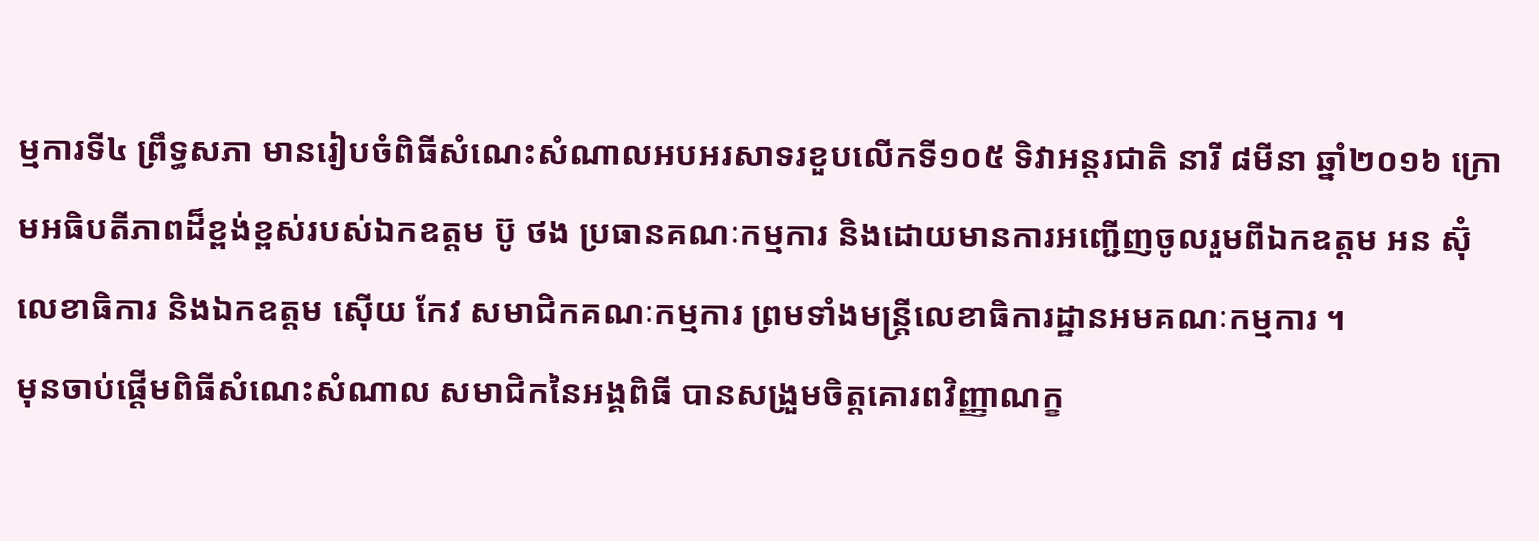ម្មការទី៤ ព្រឹទ្ធសភា មានរៀបចំពិធីសំណេះសំណាលអបអរសាទរខួបលើកទី១០៥ ទិវាអន្តរជាតិ នារី ៨មីនា ឆ្នាំ២០១៦ ក្រោមអធិបតីភាពដ៏ខ្ពង់ខ្ពស់របស់ឯកឧត្តម ប៊ូ ថង ប្រធានគណៈកម្មការ និងដោយមានការអញ្ជើញចូលរួមពីឯកឧត្តម អន ស៊ុំ លេខាធិការ និងឯកឧត្តម ស៊ើយ កែវ សមាជិកគណៈកម្មការ ព្រមទាំងមន្ត្រីលេខាធិការដ្ឋានអមគណៈកម្មការ ។
មុនចាប់ផ្តើមពិធីសំណេះសំណាល សមាជិកនៃអង្គពិធី បានសង្រួមចិត្តគោរពវិញ្ញាណក្ខ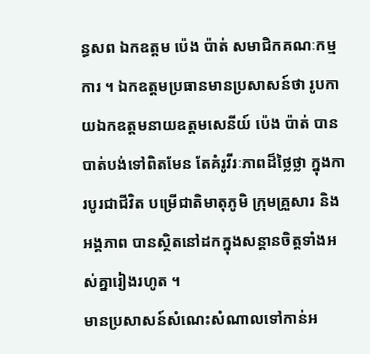ន្ធសព ឯកឧត្តម ប៉េង ប៉ាត់ សមាជិកគណៈកម្មការ ។ ឯកឧត្តមប្រធានមានប្រសាសន៍ថា រូបកាយឯកឧត្តមនាយឧត្តមសេនីយ៍ ប៉េង ប៉ាត់ បានបាត់បង់ទៅពិតមែន តែគំរូវីរៈភាពដ៏ថ្លៃថ្លា ក្នុងការបូរជាជីវិត បម្រើជាតិមាតុភូមិ ក្រុមគ្រួសារ និងអង្គភាព បានស្ថិតនៅដកក្នុងសន្តានចិត្តទាំងអស់គ្នារៀងរហូត ។
មានប្រសាសន៍សំណេះសំណាលទៅកាន់អ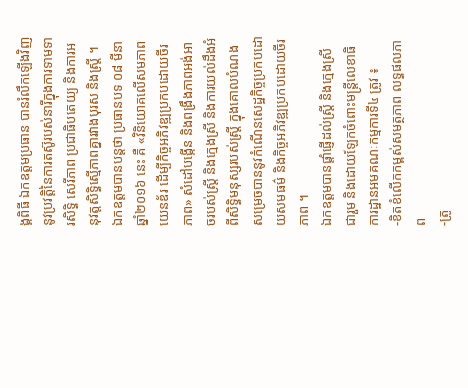ង្គពិធី ឯកឧត្តមប្រធាន បានរំលឹកឡើងវិញនូវប្រវត្តិនៃការតស៊ូរបស់នារីក្នុងការទាមទារសិទិ្ធ សេរីភាព ប្រជាធិបតេយ្យ និងការអនុវត្តសិទ្ធិស្មើភាពគ្នារវាងបុរស និងស្រី្ត ។ ឯកឧត្តមបានបន្តថា ប្រធានបទ ០៨ មីនា ឆ្នាំ២០១៦ នេះ គឺ «វិនិយោគលើសមភាពយេនឌ័រ ដើម្បីកិច្ចអភិវឌ្ឍប្រកបដោយចីរភាព» សំដៅបង្កើន និងពង្រឹងភាពអង់អាចរបស់ស្ត្រី និងក្មេងស្រី និងការយល់ដឹងអំពីសិទ្ធិមនុស្សរបស់ស្រ្តី ក្នុងគោលបំណងសម្រេចបាននូវកំណើនសេដ្ឋកិច្ចប្រកបដោយសមធម៌ និងកិច្ចអភិវឌ្ឍប្រកបដោយចីរភាព ។
ឯកឧត្តមបានផ្តាំផ្ញើដល់ស្រ្តី និងក្មេងស្រី ជារួម និងដោយឡែកចំពោះមន្រ្តីលេខាធិការដ្ឋានអមគណៈកម្មការទី៤ ត្រូវ ៖
-ខិតខំលើកកម្ពស់សមត្ថភាព លទ្ធផលភាព
-ត្រូ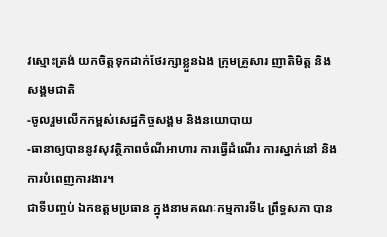វស្មោះត្រង់ យកចិត្តទុកដាក់ថែរក្សាខ្លួនឯង ក្រុមគ្រួសារ ញាតិមិត្ត និងសង្គមជាតិ
-ចូលរួមលើកកម្ពស់សេដ្ឋកិច្ចសង្គម និងនយោបាយ
-ធានាឲ្យបាននូវសុវត្ថិភាពចំណីអាហារ ការធ្វើដំណើរ ការស្នាក់នៅ និងការបំពេញការងារ។
ជាទីបញ្ចប់ ឯកឧត្តមប្រធាន ក្នុងនាមគណៈកម្មការទី៤ ព្រឹទ្ធសភា បាន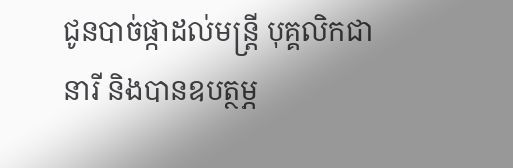ជូនបាច់ផ្កាដល់មន្ត្រី បុគ្គលិកជានារី និងបានឧបត្ថម្ភ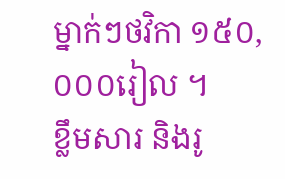ម្នាក់ៗថវិកា ១៥០,០០០រៀល ។
ខ្លឹមសារ និងរូ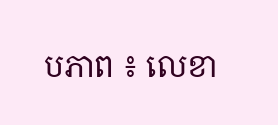បភាព ៖ លេខា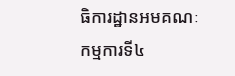ធិការដ្ឋានអមគណៈកម្មការទី៤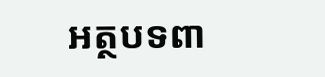អត្ថបទពា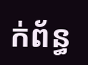ក់ព័ន្ធ